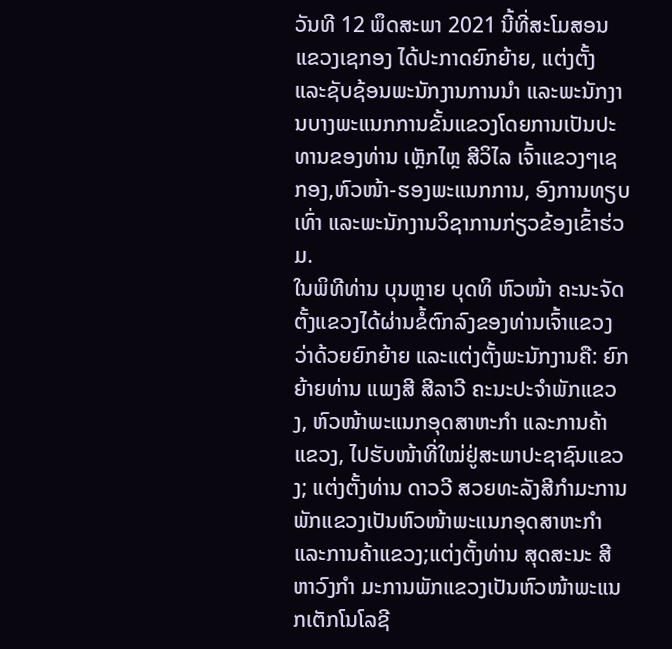ວັນທີ 12 ພຶດສະພາ 2021 ນີ້ທີ່ສະໂມສອນແຂວງເຊກອງ ໄດ້ປະກາດຍົກຍ້າຍ, ແຕ່ງຕັ້ງ ແລະຊັບຊ້ອນພະນັກງານການນໍາ ແລະພະນັກງານບາງພະແນກການຂັ້ນແຂວງໂດຍການເປັນປະທານຂອງທ່ານ ເຫຼັກໄຫຼ ສີວິໄລ ເຈົ້າແຂວງໆເຊກອງ,ຫົວໜ້າ-ຮອງພະແນກການ, ອົງການທຽບເທົ່າ ແລະພະນັກງານວິຊາການກ່ຽວຂ້ອງເຂົ້າຮ່ວມ.
ໃນພິທີທ່ານ ບຸນຫຼາຍ ບຸດທິ ຫົວໜ້າ ຄະນະຈັດຕັ້ງແຂວງໄດ້ຜ່ານຂໍ້ຕົກລົງຂອງທ່ານເຈົ້າແຂວງວ່າດ້ວຍຍົກຍ້າຍ ແລະແຕ່ງຕັ້ງພະນັກງານຄື: ຍົກຍ້າຍທ່ານ ແພງສີ ສີລາວີ ຄະນະປະຈໍາພັກແຂວງ, ຫົວໜ້າພະແນກອຸດສາຫະກໍາ ແລະການຄ້າແຂວງ, ໄປຮັບໜ້າທີ່ໃໝ່ຢູ່ສະພາປະຊາຊົນແຂວງ; ແຕ່ງຕັ້ງທ່ານ ດາວວີ ສວຍທະລັງສີກໍາມະການພັກແຂວງເປັນຫົວໜ້າພະແນກອຸດສາຫະກໍາ ແລະການຄ້າແຂວງ;ແຕ່ງຕັ້ງທ່ານ ສຸດສະນະ ສີຫາວົງກໍາ ມະການພັກແຂວງເປັນຫົວໜ້າພະແນກເຕັກໂນໂລຊີ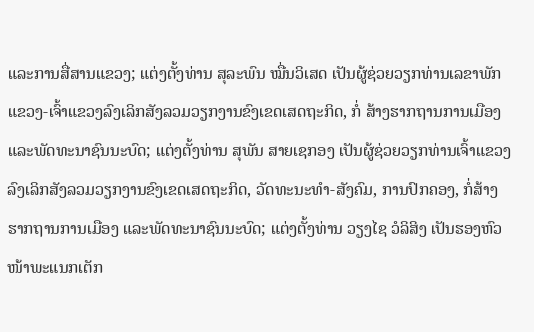ແລະການສື່ສານແຂວງ; ແຕ່ງຕັ້ງທ່ານ ສຸລະພົນ ໝື່ນວິເສດ ເປັນຜູ້ຊ່ວຍວຽກທ່ານເລຂາພັກແຂວງ-ເຈົ້າແຂວງລົງເລິກສັງລວມວຽກງານຂົງເຂດເສດຖະກິດ, ກໍ່ ສ້າງຮາກຖານການເມືອງແລະພັດທະນາຊົນນະບົດ; ແຕ່ງຕັ້ງທ່ານ ສຸພັນ ສາຍເຊກອງ ເປັນຜູ້ຊ່ວຍວຽກທ່ານເຈົ້າແຂວງລົງເລິກສັງລວມວຽກງານຂົງເຂດເສດຖະກິດ, ວັດທະນະທໍາ-ສັງຄົມ, ການປົກຄອງ, ກໍ່ສ້າງຮາກຖານການເມືອງ ແລະພັດທະນາຊົນນະບົດ; ແຕ່ງຕັ້ງທ່ານ ວຽງໄຊ ວໍລິສິງ ເປັນຮອງຫົວໜ້າພະແນກເຕັກ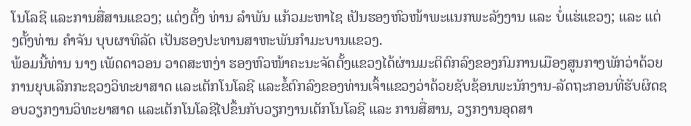ໂນໂລຊີ ແລະການສື່ສານແຂວງ; ແຕ່ງຕັ້ງ ທ່ານ ລໍາພັນ ແກ້ວມະຫາໄຊ ເປັນຮອງຫົວໜ້າພະແນກພະລັງງານ ແລະ ບໍ່ແຮ່ແຂວງ; ແລະ ແຕ່ງຕັ້ງທ່ານ ຄໍາຈັນ ບຸບຜາທິລັດ ເປັນຮອງປະທານສາຫະພັນກໍາມະບານແຂວງ.
ພ້ອມນີ້ທ່ານ ນາງ ເພັດດາວອນ ວາດສະຫງ່າ ຮອງຫົວໜ້າຄະນະຈັດຕັ້ງແຂວງໄດ້ຜ່ານມະຕິຕົກລົງຂອງກົມການເມືອງສູນກາງພັກວ່າດ້ວຍການຍຸບເລີກກະຊວງວິທະຍາສາດ ແລະເຕັກໂນໂລຊີ ແລະຂໍ້ຕົກລົງຂອງທ່ານເຈົ້າແຂວງວ່າດ້ວຍຊັບຊ້ອນພະນັກງານ-ລັດຖະກອນທີ່ຮັບຜິດຊອບວຽກງານວິທະຍາສາດ ແລະເຕັກໂນໂລຊີໄປຂຶ້ນກັບວຽກງານເຕັກໂນໂລຊີ ແລະ ການສື່ສານ, ວຽກງານອຸດສາ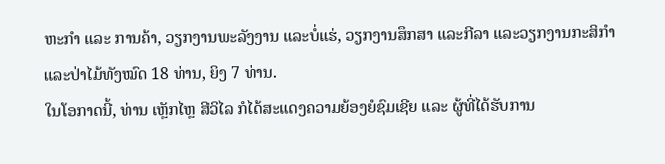ຫະກໍາ ແລະ ການຄ້າ, ວຽກງານພະລັງງານ ແລະບໍ່ແຮ່, ວຽກງານສຶກສາ ແລະກີລາ ແລະວຽກງານກະສິກໍາ ແລະປ່າໄມ້ທັງໝົດ 18 ທ່ານ, ຍິງ 7 ທ່ານ.
ໃນໂອກາດນີ້, ທ່ານ ເຫຼັກໄຫຼ ສີວິໄລ ກໍໄດ້ສະແດງຄວາມຍ້ອງຍໍຊົມເຊີຍ ແລະ ຜູ້ທີ່ໄດ້ຮັບການ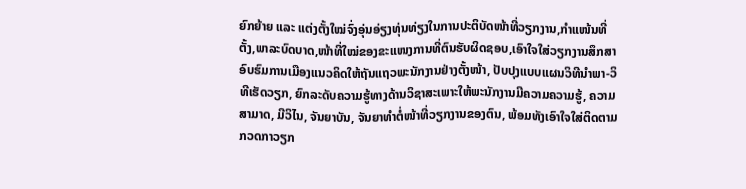ຍົກຍ້າຍ ແລະ ແຕ່ງຕັ້ງໃໝ່ຈົ່ງອຸ່ນອ່ຽງທຸ່ນທ່ຽງໃນການປະຕິບັດໜ້າທີ່ວຽກງານ,ກໍາແໜ້ນທີ່ຕັ້ງ,ພາລະບົດບາດ,ໜ້າທີ່ໃໝ່ຂອງຂະແໜງການທີ່ຕົນຮັບຜິດຊອບ,ເອົາໃຈໃສ່ວຽກງານສຶກສາອົບຮົມການເມືອງແນວຄິດໃຫ້ຖັນແຖວພະນັກງານຢ່າງຕັ້ງໜ້າ, ປັບປຸງແບບແຜນວິທີນໍາພາ-ວິທີເຮັດວຽກ, ຍົກລະດັບຄວາມຮູ້ທາງດ້ານວິຊາສະເພາະໃຫ້ພະນັກງານມີຄວາມຄວາມຮູ້, ຄວາມສາມາດ, ມີວິໄນ, ຈັນຍາບັນ, ຈັນຍາທໍາຕໍ່ໜ້າທີ່ວຽກງານຂອງຕົນ, ພ້ອມທັງເອົາໃຈໃສ່ຕິດຕາມກວດກາວຽກ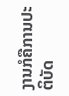ງານກໍຄືການປະຕິບັດ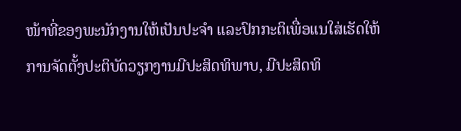ໜ້າທີ່ຂອງພະນັກງານໃຫ້ເປັນປະຈໍາ ແລະປົກກະຕິເພື່ອແນໃສ່ເຮັດໃຫ້ການຈັດຕັ້ງປະຕິບັດວຽກງານມີປະສິດທິພາບ, ມີປະສິດທິ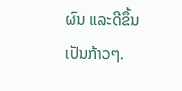ຜົນ ແລະດີຂຶ້ນເປັນກ້າວໆ.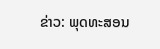ຂ່າວ: ພຸດທະສອນ